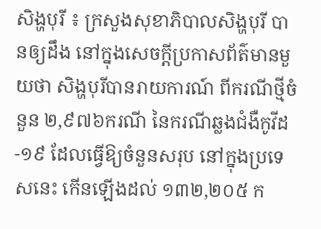សិង្ហបុរី ៖ ក្រសួងសុខាភិបាលសិង្ហបុរី បានឲ្យដឹង នៅក្នុងសេចក្តីប្រកាសព័ត៌មានមួយថា សិង្ហបុរីបានរាយការណ៍ ពីករណីថ្មីចំនួន ២,៩៧៦ករណី នៃករណីឆ្លងជំងឺកូវីដ-១៩ ដែលធ្វើឱ្យចំនួនសរុប នៅក្នុងប្រទេសនេះ កើនឡើងដល់ ១៣២,២០៥ ក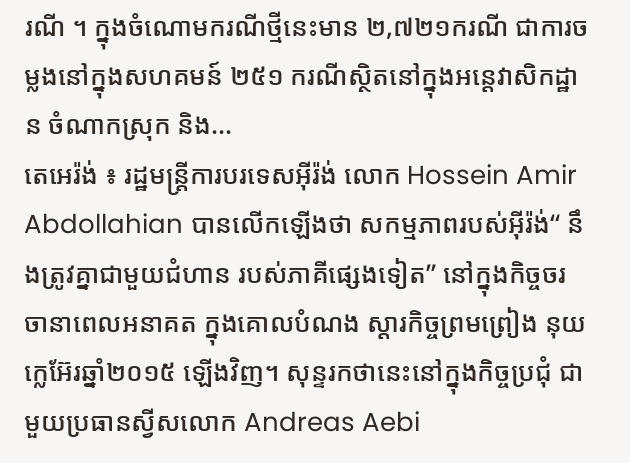រណី ។ ក្នុងចំណោមករណីថ្មីនេះមាន ២,៧២១ករណី ជាការចម្លងនៅក្នុងសហគមន៍ ២៥១ ករណីស្ថិតនៅក្នុងអន្តេវាសិកដ្ឋាន ចំណាកស្រុក និង...
តេអេរ៉ង់ ៖ រដ្ឋមន្ត្រីការបរទេសអ៊ីរ៉ង់ លោក Hossein Amir Abdollahian បានលើកឡើងថា សកម្មភាពរបស់អ៊ីរ៉ង់“ នឹងត្រូវគ្នាជាមួយជំហាន របស់ភាគីផ្សេងទៀត” នៅក្នុងកិច្ចចរចានាពេលអនាគត ក្នុងគោលបំណង ស្តារកិច្ចព្រមព្រៀង នុយក្លេអ៊ែរឆ្នាំ២០១៥ ឡើងវិញ។ សុន្ទរកថានេះនៅក្នុងកិច្ចប្រជុំ ជាមួយប្រធានស្វីសលោក Andreas Aebi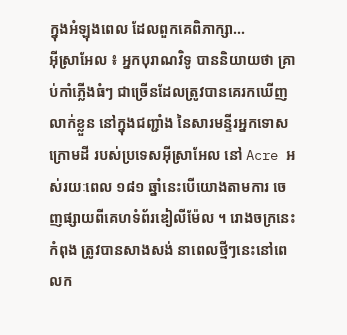ក្នុងអំឡុងពេល ដែលពួកគេពិភាក្សា...
អ៊ីស្រាអែល ៖ អ្នកបុរាណវិទូ បាននិយាយថា គ្រាប់កាំភ្លើងធំៗ ជាច្រើនដែលត្រូវបានគេរកឃើញលាក់ខ្លួន នៅក្នុងជញ្ជាំង នៃសារមន្ទីរអ្នកទោស ក្រោមដី របស់ប្រទេសអ៊ីស្រាអែល នៅ Acre អស់រយៈពេល ១៨១ ឆ្នាំនេះបើយោងតាមការ ចេញផ្សាយពីគេហទំព័រឌៀលីម៉ែល ។ រោងចក្រនេះកំពុង ត្រូវបានសាងសង់ នាពេលថ្មីៗនេះនៅពេលក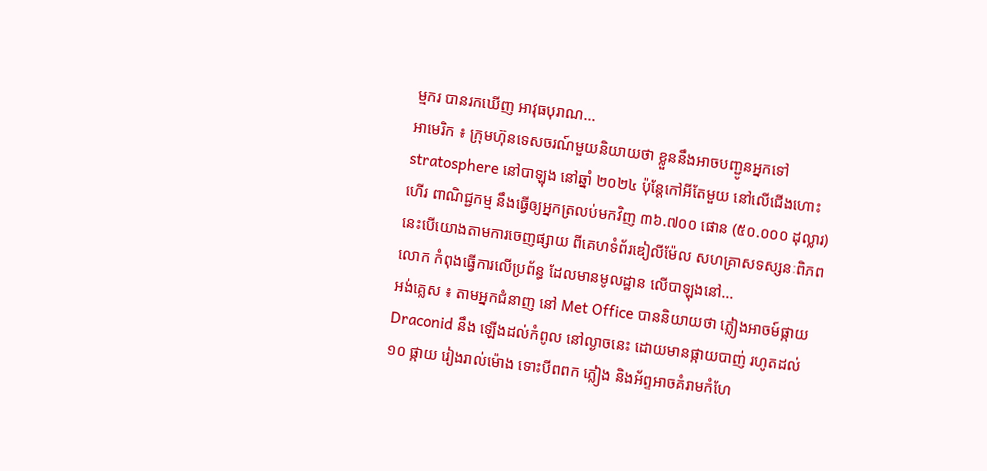ម្មករ បានរកឃើញ អាវុធបុរាណ...
អាមេរិក ៖ ក្រុមហ៊ុនទេសចរណ៍មួយនិយាយថា ខ្លួននឹងអាចបញ្ជូនអ្នកទៅ stratosphere នៅបាឡុង នៅឆ្នាំ ២០២៤ ប៉ុន្តែកៅអីតែមួយ នៅលើជើងហោះហើរ ពាណិជ្ជកម្ម នឹងធ្វើឲ្យអ្នកត្រលប់មកវិញ ៣៦.៧០០ ផោន (៥០.០០០ ដុល្លារ) នេះបើយោងតាមការចេញផ្សាយ ពីគេហទំព័រឌៀលីម៉ែល សហគ្រាសទស្សនៈពិភពលោក កំពុងធ្វើការលើប្រព័ន្ធ ដែលមានមូលដ្ឋាន លើបាឡុងនៅ...
អង់គ្លេស ៖ តាមអ្នកជំនាញ នៅ Met Office បាននិយាយថា ភ្លៀងអាចម៍ផ្កាយ Draconid នឹង ឡើងដល់កំពូល នៅល្ងាចនេះ ដោយមានផ្កាយបាញ់ រហូតដល់ ១០ ផ្កាយ រៀងរាល់ម៉ោង ទោះបីពពក ភ្លៀង និងអ័ព្ទអាចគំរាមកំហែ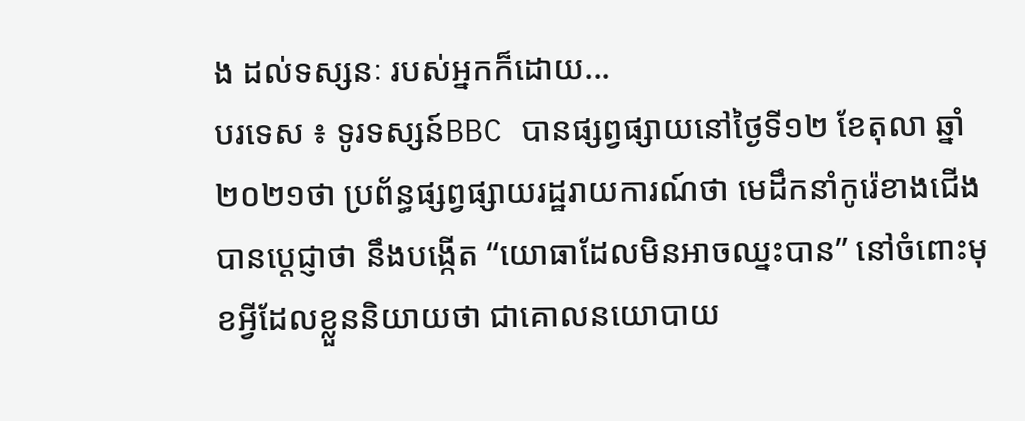ង ដល់ទស្សនៈ របស់អ្នកក៏ដោយ...
បរទេស ៖ ទូរទស្សន៍BBC បានផ្សព្វផ្សាយនៅថ្ងៃទី១២ ខែតុលា ឆ្នាំ២០២១ថា ប្រព័ន្ធផ្សព្វផ្សាយរដ្ឋរាយការណ៍ថា មេដឹកនាំកូរ៉េខាងជើង បានប្តេជ្ញាថា នឹងបង្កើត “យោធាដែលមិនអាចឈ្នះបាន” នៅចំពោះមុខអ្វីដែលខ្លួននិយាយថា ជាគោលនយោបាយ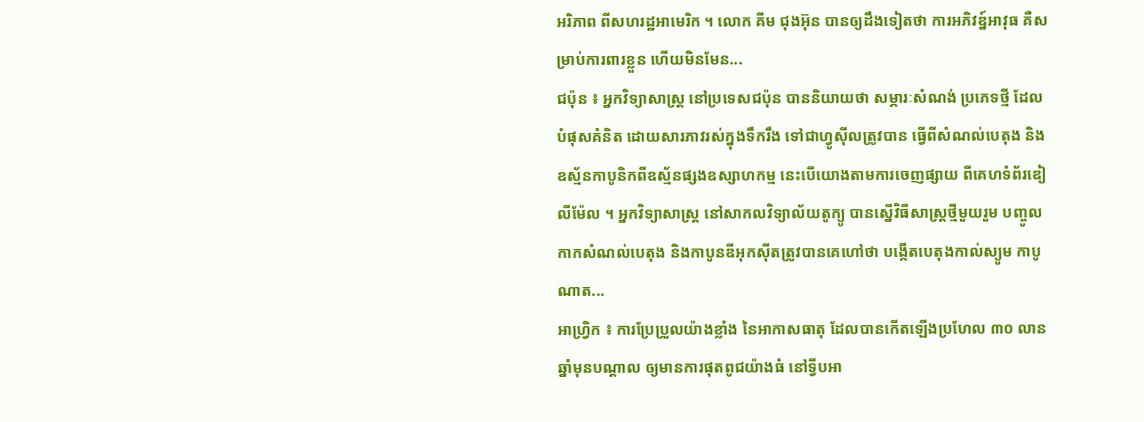អរិភាព ពីសហរដ្ឋអាមេរិក ។ លោក គីម ជុងអ៊ុន បានឲ្យដឹងទៀតថា ការអភិវឌ្ន៍អាវុធ គឺសម្រាប់ការពារខ្លួន ហើយមិនមែន...
ជប៉ុន ៖ អ្នកវិទ្យាសាស្ត្រ នៅប្រទេសជប៉ុន បាននិយាយថា សម្ភារៈសំណង់ ប្រភេទថ្មី ដែលបំផុសគំនិត ដោយសារភាវរស់ក្នុងទឹករឹង ទៅជាហ្វូស៊ីលត្រូវបាន ធ្វើពីសំណល់បេតុង និងឧស្ម័នកាបូនិកពីឧស្ម័នផ្សងឧស្សាហកម្ម នេះបើយោងតាមការចេញផ្សាយ ពីគេហទំព័រឌៀលីម៉ែល ។ អ្នកវិទ្យាសាស្ត្រ នៅសាកលវិទ្យាល័យតូក្យូ បានស្នើវិធីសាស្រ្តថ្មីមួយរួម បញ្ចូលកាកសំណល់បេតុង និងកាបូនឌីអុកស៊ីតត្រូវបានគេហៅថា បង្កើតបេតុងកាល់ស្យូម កាបូណាត...
អាហ្វ្រិក ៖ ការប្រែប្រួលយ៉ាងខ្លាំង នៃអាកាសធាតុ ដែលបានកើតឡើងប្រហែល ៣០ លានឆ្នាំមុនបណ្តាល ឲ្យមានការផុតពូជយ៉ាងធំ នៅទ្វីបអា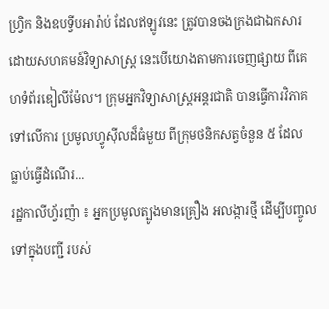ហ្វ្រិក និងឧបទ្វីបអារ៉ាប់ ដែលឥឡូវនេះ ត្រូវបានចងក្រងជាឯកសារ ដោយសហគមន៍វិទ្យាសាស្ត្រ នេះបើយោងតាមការចេញផ្សាយ ពីគេហទំព័រឌៀលីម៉ែល។ ក្រុមអ្នកវិទ្យាសាស្ត្រអន្ដរជាតិ បានធ្វើការវិភាគទៅលើការ ប្រមូលហ្វូស៊ីលដ៏ធំមួយ ពីក្រុមថនិកសត្វចំនួន ៥ ដែល ធ្លាប់ធ្វើដំណើរ...
រដ្ឋកាលីហ្វ័រញ៉ា ៖ អ្នកប្រមូលត្បូងមានគ្រឿង អលង្ការថ្មី ដើម្បីបញ្ចូលទៅក្នុងបញ្ជី របស់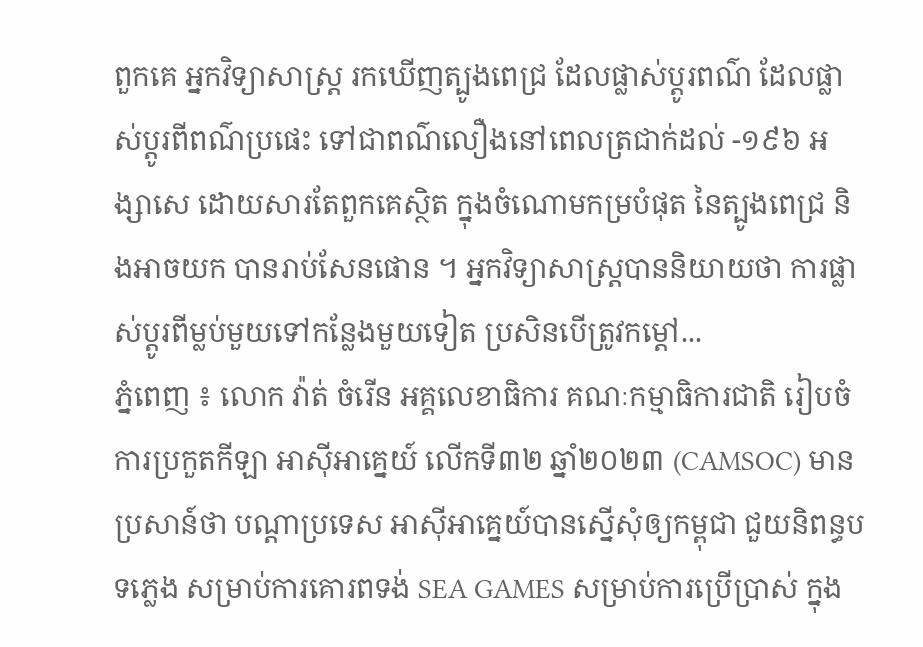ពួកគេ អ្នកវិទ្យាសាស្ត្រ រកឃើញត្បូងពេជ្រ ដែលផ្លាស់ប្តូរពណ៌ ដែលផ្លាស់ប្តូរពីពណ៌ប្រផេះ ទៅជាពណ៌លឿងនៅពេលត្រជាក់ដល់ -១៩៦ អង្សាសេ ដោយសារតែពួកគេស្ថិត ក្នុងចំណោមកម្របំផុត នៃត្បូងពេជ្រ និងអាចយក បានរាប់សែនផោន ។ អ្នកវិទ្យាសាស្ត្របាននិយាយថា ការផ្លាស់ប្តូរពីម្លប់មួយទៅកន្លែងមួយទៀត ប្រសិនបើត្រូវកម្ដៅ...
ភ្នំពេញ ៖ លោក វ៉ាត់ ចំរើន អគ្គលេខាធិការ គណៈកម្មាធិការជាតិ រៀបចំការប្រកួតកីឡា អាស៊ីអាគ្នេយ៍ លើកទី៣២ ឆ្នាំ២០២៣ (CAMSOC) មានប្រសាន៍ថា បណ្តាប្រទេស អាស៊ីអាគ្នេយ៍បានស្នើសុំឲ្យកម្ពុជា ជួយនិពន្ធបទភ្លេង សម្រាប់ការគោរពទង់ SEA GAMES សម្រាប់ការប្រើប្រាស់ ក្នុង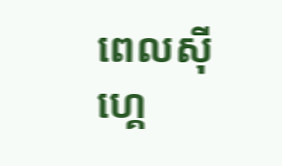ពេលស៊ីហ្គេ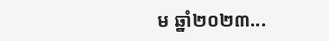ម ឆ្នាំ២០២៣...